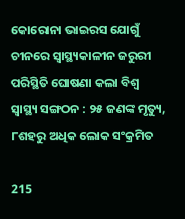କୋରୋନା ଭାଇରସ ଯୋଗୁଁ ଚୀନରେ ସ୍ୱାସ୍ଥ୍ୟକାଳୀନ ଜରୁରୀ ପରିସ୍ଥିତି ଘୋଷଣା କଲା ବିଶ୍ୱ ସ୍ୱାସ୍ଥ୍ୟ ସଙ୍ଗଠନ : ୨୫ ଜଣଙ୍କ ମୃତ୍ୟୁ, ୮ଶହରୁ ଅଧିକ ଲୋକ ସଂକ୍ରମିତ

215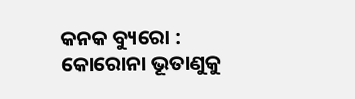କନକ ବ୍ୟୁରୋ : କୋରୋନା ଭୂତାଣୁକୁ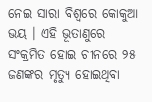ନେଇ ସାରା ବିଶ୍ୱରେ କୋକୁଆ ଭୟ । ଏହି ଭୂତାଣୁରେ ସଂକ୍ରମିତ ହୋଇ ଚୀନରେ ୨୫ ଜଣଙ୍କର ମୃତ୍ୟୁ ହୋଇଥିବା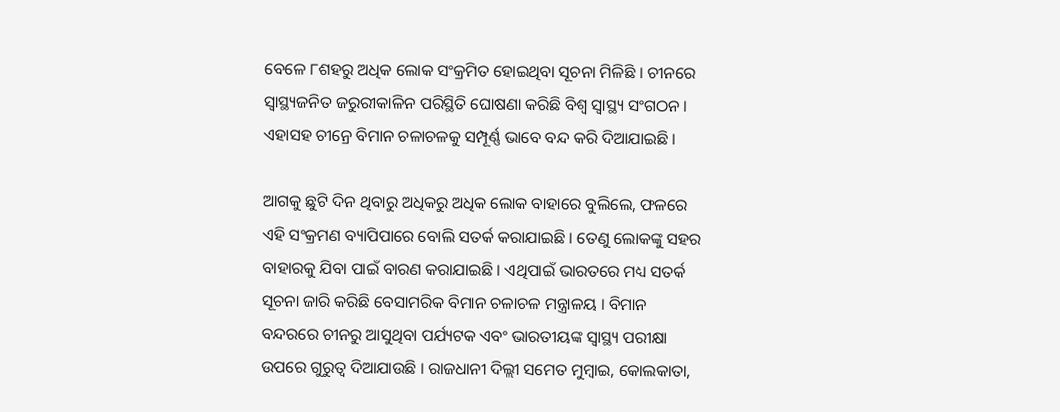ବେଳେ ୮ଶହରୁ ଅଧିକ ଲୋକ ସଂକ୍ରମିତ ହୋଇଥିବା ସୂଚନା ମିଳିଛି । ଚୀନରେ ସ୍ୱାସ୍ଥ୍ୟଜନିତ ଜରୁରୀକାଳିନ ପରିସ୍ଥିତି ଘୋଷଣା କରିଛି ବିଶ୍ୱ ସ୍ୱାସ୍ଥ୍ୟ ସଂଗଠନ । ଏହାସହ ଚୀନ୍ରେ ବିମାନ ଚଳାଚଳକୁ ସମ୍ପୂର୍ଣ୍ଣ ଭାବେ ବନ୍ଦ କରି ଦିଆଯାଇଛି ।

ଆଗକୁ ଛୁଟି ଦିନ ଥିବାରୁ ଅଧିକରୁ ଅଧିକ ଲୋକ ବାହାରେ ବୁଲିଲେ, ଫଳରେ ଏହି ସଂକ୍ରମଣ ବ୍ୟାପିପାରେ ବୋଲି ସତର୍କ କରାଯାଇଛି । ତେଣୁ ଲୋକଙ୍କୁ ସହର ବାହାରକୁ ଯିବା ପାଇଁ ବାରଣ କରାଯାଇଛି । ଏଥିପାଇଁ ଭାରତରେ ମଧ୍ୟ ସତର୍କ ସୂଚନା ଜାରି କରିଛି ବେସାମରିକ ବିମାନ ଚଳାଚଳ ମନ୍ତ୍ରାଳୟ । ବିମାନ ବନ୍ଦରରେ ଚୀନରୁ ଆସୁଥିବା ପର୍ଯ୍ୟଟକ ଏବଂ ଭାରତୀୟଙ୍କ ସ୍ୱାସ୍ଥ୍ୟ ପରୀକ୍ଷା ଉପରେ ଗୁରୁତ୍ୱ ଦିଆଯାଉଛି । ରାଜଧାନୀ ଦିଲ୍ଲୀ ସମେତ ମୁମ୍ବାଇ, କୋଲକାତା,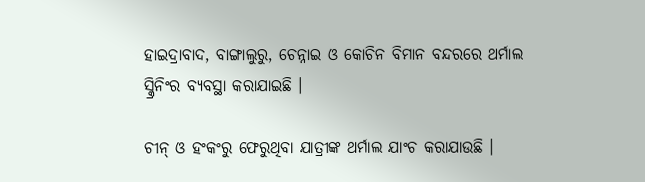ହାଇଦ୍ରାବାଦ, ବାଙ୍ଗାଲୁରୁ, ଚେନ୍ନାଇ ଓ କୋଚିନ ବିମାନ ବନ୍ଦରରେ ଥର୍ମାଲ ସ୍କ୍ରିନିଂର ବ୍ୟବସ୍ଥା କରାଯାଇଛି ।

ଚୀନ୍ ଓ ହଂକଂରୁ ଫେରୁଥିବା ଯାତ୍ରୀଙ୍କ ଥର୍ମାଲ ଯାଂଚ କରାଯାଉଛି ।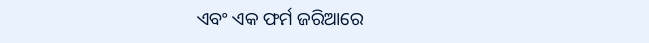ଏବଂ ଏକ ଫର୍ମ ଜରିଆରେ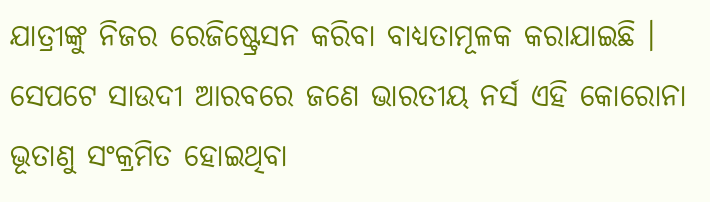ଯାତ୍ରୀଙ୍କୁ ନିଜର ରେଜିଷ୍ଟ୍ରେସନ କରିବା ବାଧ୍ୟତାମୂଳକ କରାଯାଇଛି । ସେପଟେ ସାଉଦୀ ଆରବରେ ଜଣେ ଭାରତୀୟ ନର୍ସ ଏହି କୋରୋନା ଭୂତାଣୁ ସଂକ୍ରମିତ ହୋଇଥିବା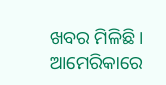ଖବର ମିଳିଛି । ଆମେରିକାରେ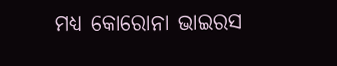ମଧ୍ୟ କୋରୋନା ଭାଇରସ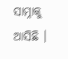ସାମ୍ନାକୁ ଆସିଛି ।